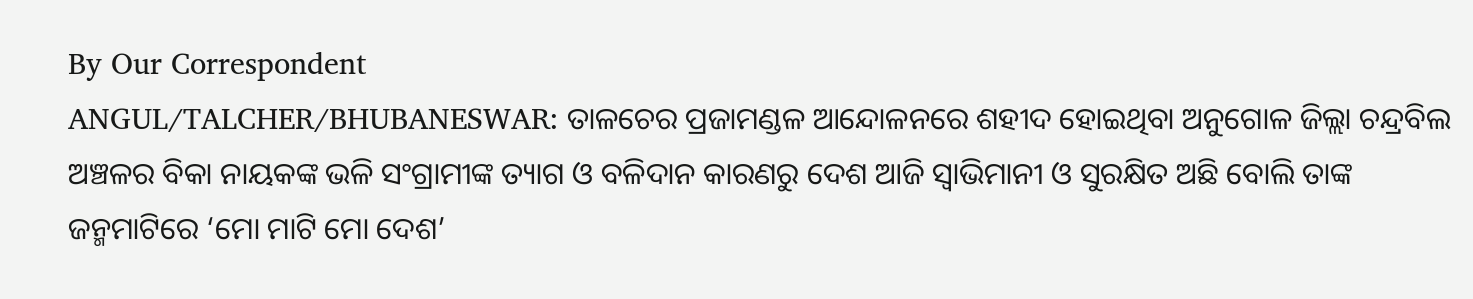By Our Correspondent
ANGUL/TALCHER/BHUBANESWAR: ତାଳଚେର ପ୍ରଜାମଣ୍ଡଳ ଆନ୍ଦୋଳନରେ ଶହୀଦ ହୋଇଥିବା ଅନୁଗୋଳ ଜିଲ୍ଲା ଚନ୍ଦ୍ରବିଲ ଅଞ୍ଚଳର ବିକା ନାୟକଙ୍କ ଭଳି ସଂଗ୍ରାମୀଙ୍କ ତ୍ୟାଗ ଓ ବଳିଦାନ କାରଣରୁ ଦେଶ ଆଜି ସ୍ୱାଭିମାନୀ ଓ ସୁରକ୍ଷିତ ଅଛି ବୋଲି ତାଙ୍କ ଜନ୍ମମାଟିରେ ‘ମୋ ମାଟି ମୋ ଦେଶ’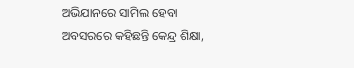ଅଭିଯାନରେ ସାମିଲ ହେବା ଅବସରରେ କହିଛନ୍ତି କେନ୍ଦ୍ର ଶିକ୍ଷା,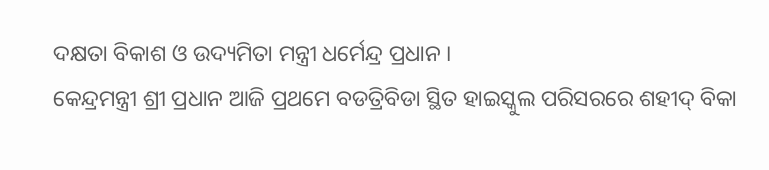ଦକ୍ଷତା ବିକାଶ ଓ ଉଦ୍ୟମିତା ମନ୍ତ୍ରୀ ଧର୍ମେନ୍ଦ୍ର ପ୍ରଧାନ ।
କେନ୍ଦ୍ରମନ୍ତ୍ରୀ ଶ୍ରୀ ପ୍ରଧାନ ଆଜି ପ୍ରଥମେ ବଡତ୍ରିବିଡା ସ୍ଥିତ ହାଇସ୍କୁଲ ପରିସରରେ ଶହୀଦ୍ ବିକା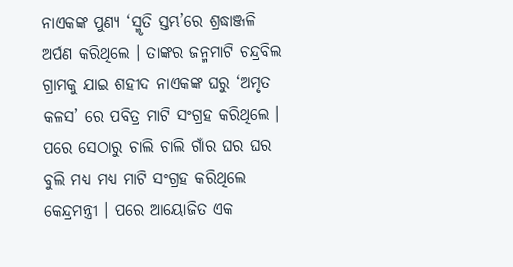ନାଏକଙ୍କ ପୁଣ୍ୟ ‘ସ୍ମୃତି ସ୍ତମ୍ଭ’ରେ ଶ୍ରଦ୍ଧାଞ୍ଜଳି ଅର୍ପଣ କରିଥିଲେ । ତାଙ୍କର ଜନ୍ମମାଟି ଚନ୍ଦ୍ରବିଲ ଗ୍ରାମକୁ ଯାଇ ଶହୀଦ ନାଏକଙ୍କ ଘରୁ ‘ଅମୃତ କଳସ’ ରେ ପବିତ୍ର ମାଟି ସଂଗ୍ରହ କରିଥିଲେ । ପରେ ସେଠାରୁ ଚାଲି ଚାଲି ଗାଁର ଘର ଘର ବୁଲି ମଧ୍ୟ ମଧ୍ୟ ମାଟି ସଂଗ୍ରହ କରିଥିଲେ କେନ୍ଦ୍ରମନ୍ତ୍ରୀ । ପରେ ଆୟୋଜିତ ଏକ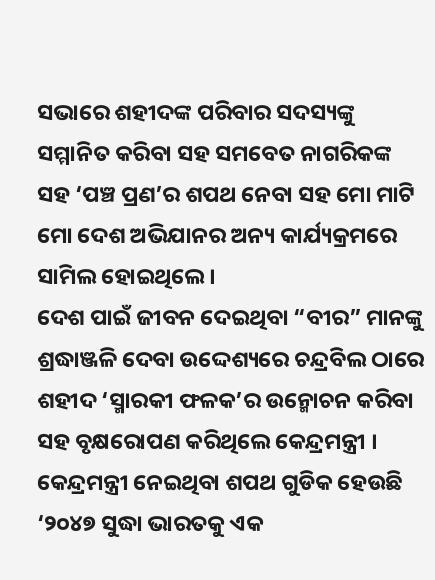ସଭାରେ ଶହୀଦଙ୍କ ପରିବାର ସଦସ୍ୟଙ୍କୁ ସମ୍ମାନିତ କରିବା ସହ ସମବେତ ନାଗରିକଙ୍କ ସହ ‘ପଞ୍ଚ ପ୍ରଣ’ର ଶପଥ ନେବା ସହ ମୋ ମାଟି ମୋ ଦେଶ ଅଭିଯାନର ଅନ୍ୟ କାର୍ଯ୍ୟକ୍ରମରେ ସାମିଲ ହୋଇଥିଲେ ।
ଦେଶ ପାଇଁ ଜୀବନ ଦେଇଥିବା “ବୀର” ମାନଙ୍କୁ ଶ୍ରଦ୍ଧାଞ୍ଜଳି ଦେବା ଉଦ୍ଦେଶ୍ୟରେ ଚନ୍ଦ୍ରବିଲ ଠାରେ ଶହୀଦ ‘ସ୍ମାରକୀ ଫଳକ’ର ଉନ୍ମୋଚନ କରିବା ସହ ବୃକ୍ଷରୋପଣ କରିଥିଲେ କେନ୍ଦ୍ରମନ୍ତ୍ରୀ । କେନ୍ଦ୍ରମନ୍ତ୍ରୀ ନେଇଥିବା ଶପଥ ଗୁଡିକ ହେଉଛି ‘୨୦୪୭ ସୁଦ୍ଧା ଭାରତକୁ ଏକ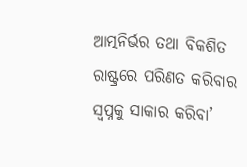ଆତ୍ମନିର୍ଭର ତଥା ବିକଶିତ ରାଷ୍ଟ୍ରରେ ପରିଣତ କରିବାର ସ୍ୱପ୍ନକୁ ସାକାର କରିବା’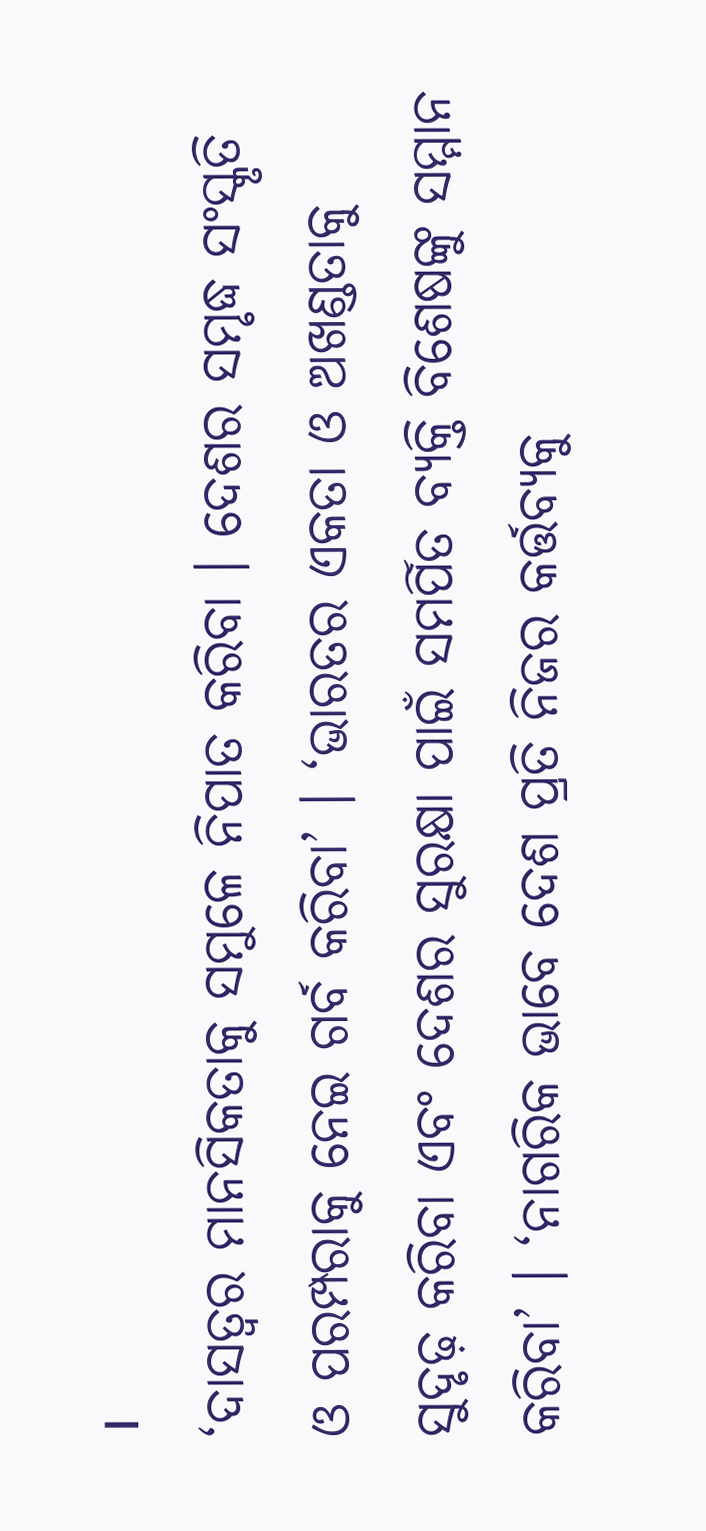।
‘ଦାସତ୍ୱର ମାନସିକତାକୁ ସମୁଳେ ନିପାତ କରିବା । ଦେଶର ସମୃଦ୍ଧ ସଂସ୍କୃତି ଓ ପରମ୍ପରାକୁ ନେଇ ଗର୍ବ କରିବା’ । ‘ଭାରତର ଏକତା ଓ ଅଖଣ୍ଡତାକୁ ସୁଦୃଢ଼ କରିବା ଏବଂ ଦେଶର ସୁରକ୍ଷା ପାଇଁ ସମର୍ପିତ ବ୍ୟକ୍ତି ବିଶେଷଙ୍କୁ ସମ୍ମାନ କରିବା’ । ‘ନାଗରିକ ଭାବେ ଦେଶ ପ୍ରତି ନିଜର କର୍ତ୍ତବ୍ୟକୁ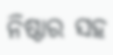ନିଷ୍ଠାର ସହ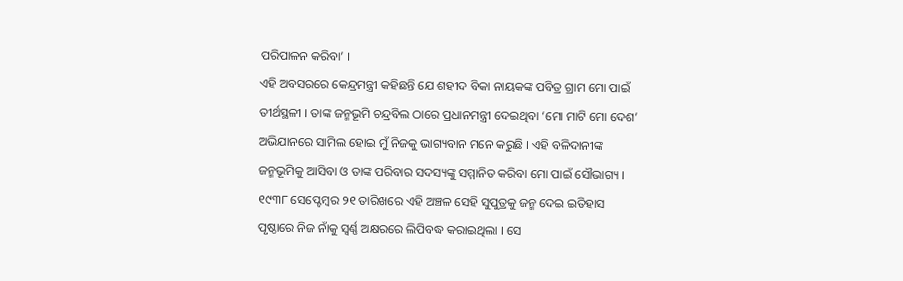ପରିପାଳନ କରିବା’ ।
ଏହି ଅବସରରେ କେନ୍ଦ୍ରମନ୍ତ୍ରୀ କହିଛନ୍ତି ଯେ ଶହୀଦ ବିକା ନାୟକଙ୍କ ପବିତ୍ର ଗ୍ରାମ ମୋ ପାଇଁ ତୀର୍ଥସ୍ଥଳୀ । ତାଙ୍କ ଜନ୍ମଭୂମି ଚନ୍ଦ୍ରବିଲ ଠାରେ ପ୍ରଧାନମନ୍ତ୍ରୀ ଦେଇଥିବା ‘ମୋ ମାଟି ମୋ ଦେଶ’ ଅଭିଯାନରେ ସାମିଲ ହୋଇ ମୁଁ ନିଜକୁ ଭାଗ୍ୟବାନ ମନେ କରୁଛି । ଏହି ବଳିଦାନୀଙ୍କ ଜନ୍ମଭୂମିକୁ ଆସିବା ଓ ତାଙ୍କ ପରିବାର ସଦସ୍ୟଙ୍କୁ ସମ୍ମାନିତ କରିବା ମୋ ପାଇଁ ସୌଭାଗ୍ୟ । ୧୯୩୮ ସେପ୍ଟେମ୍ବର ୨୧ ତାରିଖରେ ଏହି ଅଞ୍ଚଳ ସେହି ସୁପୁତ୍ରକୁ ଜନ୍ମ ଦେଇ ଇତିହାସ ପୃଷ୍ଠାରେ ନିଜ ନାଁକୁ ସ୍ୱର୍ଣ୍ଣ ଅକ୍ଷରରେ ଲିପିବଦ୍ଧ କରାଇଥିଲା । ସେ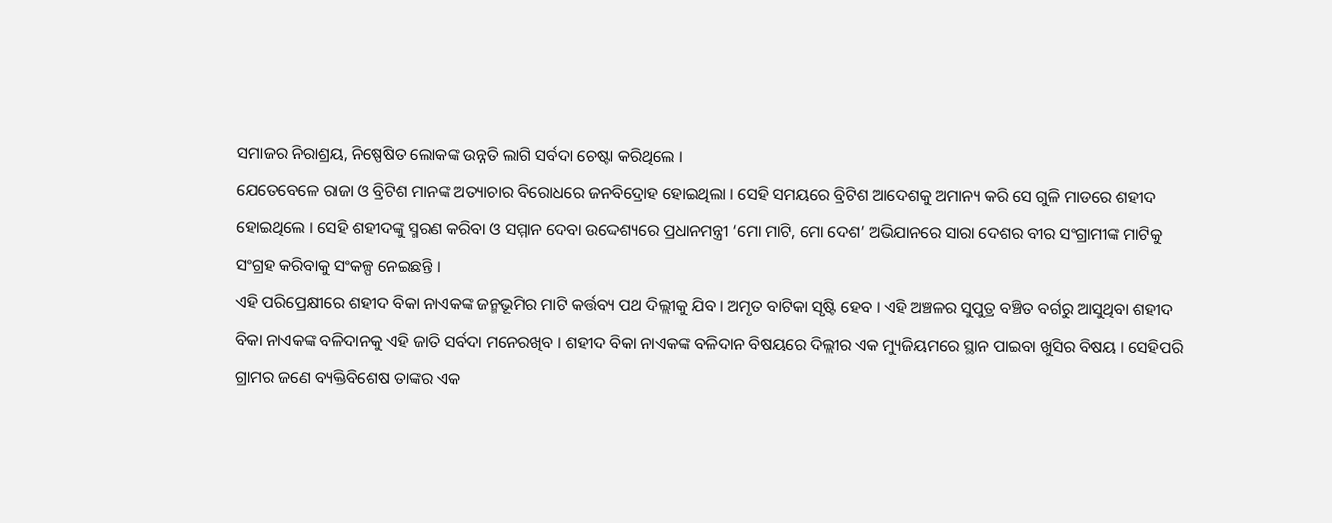ସମାଜର ନିରାଶ୍ରୟ, ନିଷ୍ପେଷିତ ଲୋକଙ୍କ ଉନ୍ନତି ଲାଗି ସର୍ବଦା ଚେଷ୍ଟା କରିଥିଲେ ।
ଯେତେବେଳେ ରାଜା ଓ ବ୍ରିଟିଶ ମାନଙ୍କ ଅତ୍ୟାଚାର ବିରୋଧରେ ଜନବିଦ୍ରୋହ ହୋଇଥିଲା । ସେହି ସମୟରେ ବ୍ରିଟିଶ ଆଦେଶକୁ ଅମାନ୍ୟ କରି ସେ ଗୁଳି ମାଡରେ ଶହୀଦ ହୋଇଥିଲେ । ସେହି ଶହୀଦଙ୍କୁ ସ୍ମରଣ କରିବା ଓ ସମ୍ମାନ ଦେବା ଉଦ୍ଦେଶ୍ୟରେ ପ୍ରଧାନମନ୍ତ୍ରୀ ‘ମୋ ମାଟି, ମୋ ଦେଶ’ ଅଭିଯାନରେ ସାରା ଦେଶର ବୀର ସଂଗ୍ରାମୀଙ୍କ ମାଟିକୁ ସଂଗ୍ରହ କରିବାକୁ ସଂକଳ୍ପ ନେଇଛନ୍ତି ।
ଏହି ପରିପ୍ରେକ୍ଷୀରେ ଶହୀଦ ବିକା ନାଏକଙ୍କ ଜନ୍ମଭୂମିର ମାଟି କର୍ତ୍ତବ୍ୟ ପଥ ଦିଲ୍ଲୀକୁ ଯିବ । ଅମୃତ ବାଟିକା ସୃଷ୍ଟି ହେବ । ଏହି ଅଞ୍ଚଳର ସୁପୁତ୍ର ବଞ୍ଚିତ ବର୍ଗରୁ ଆସୁଥିବା ଶହୀଦ ବିକା ନାଏକଙ୍କ ବଳିଦାନକୁ ଏହି ଜାତି ସର୍ବଦା ମନେରଖିବ । ଶହୀଦ ବିକା ନାଏକଙ୍କ ବଳିଦାନ ବିଷୟରେ ଦିଲ୍ଲୀର ଏକ ମ୍ୟୁଜିୟମରେ ସ୍ଥାନ ପାଇବା ଖୁସିର ବିଷୟ । ସେହିପରି ଗ୍ରାମର ଜଣେ ବ୍ୟକ୍ତିବିଶେଷ ତାଙ୍କର ଏକ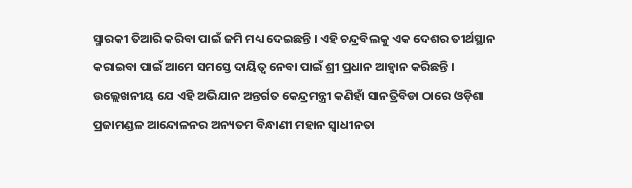ସ୍ମାରକୀ ତିଆରି କରିବା ପାଇଁ ଜମି ମଧ୍ୟ ଦେଇଛନ୍ତି । ଏହି ଚନ୍ଦ୍ରବିଲକୁ ଏକ ଦେଶର ତୀର୍ଥସ୍ଥାନ କରାଇବା ପାଇଁ ଆମେ ସମସ୍ତେ ଦାୟିତ୍ୱ ନେବା ପାଇଁ ଶ୍ରୀ ପ୍ରଧାନ ଆହ୍ୱାନ କରିଛନ୍ତି ।
ଉଲ୍ଲେଖନୀୟ ଯେ ଏହି ଅଭିଯାନ ଅନ୍ତର୍ଗତ କେନ୍ଦ୍ରମନ୍ତ୍ରୀ କଣିହାଁ ସାନତ୍ରିବିଡା ଠାରେ ଓଡ଼ିଶା ପ୍ରଜାମଣ୍ଡଳ ଆନ୍ଦୋଳନର ଅନ୍ୟତମ ବିନ୍ଧାଣୀ ମହାନ ସ୍ୱାଧୀନତା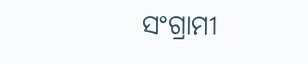ସଂଗ୍ରାମୀ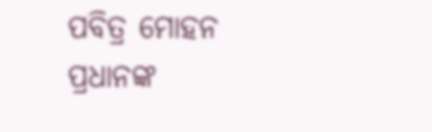ପବିତ୍ର ମୋହନ ପ୍ରଧାନଙ୍କ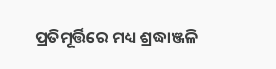ପ୍ରତିମୂର୍ତ୍ତିରେ ମଧ୍ୟ ଶ୍ରଦ୍ଧାଞ୍ଜଳି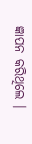ଜ୍ଞାପନ କରିଥିଲେ ।